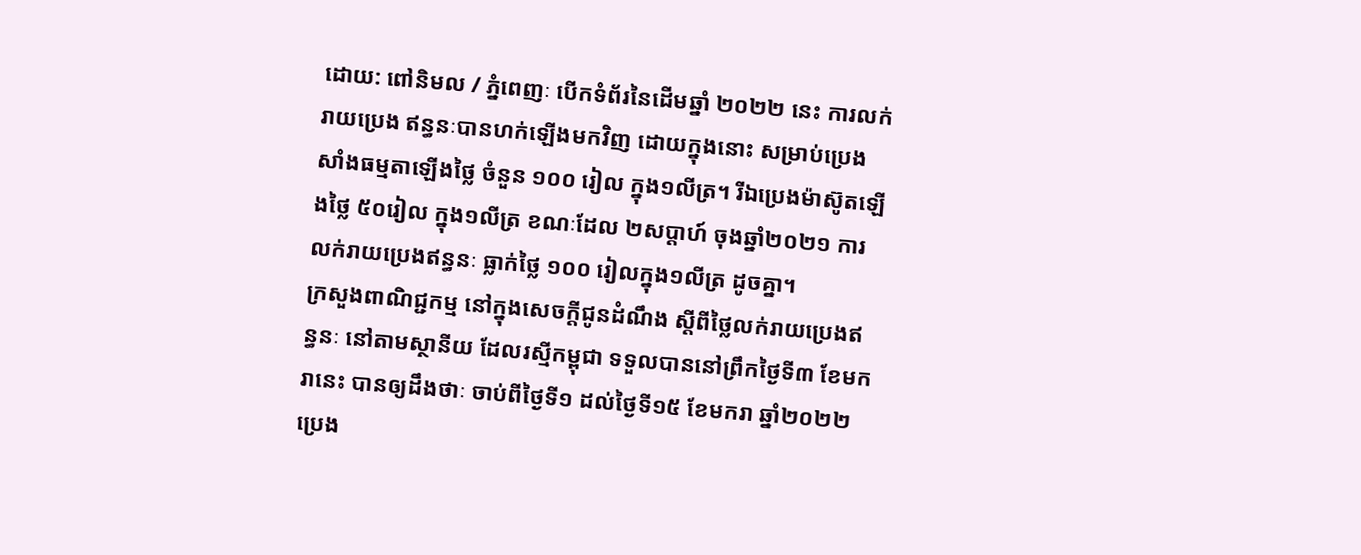ដោយ: ពៅនិមល / ភ្នំពេញៈ បើកទំព័រនៃដើមឆ្នាំ ២០២២ នេះ ការលក់រាយប្រេង ឥន្ធនៈបានហក់ឡើងមកវិញ ដោយក្នុងនោះ សម្រាប់ប្រេងសាំងធម្មតាឡើងថ្លៃ ចំនួន ១០០ រៀល ក្នុង១លីត្រ។ រីឯប្រេងម៉ាស៊ូតឡើងថ្លៃ ៥០រៀល ក្នុង១លីត្រ ខណៈដែល ២សប្តាហ៍ ចុងឆ្នាំ២០២១ ការលក់រាយប្រេងឥន្ធនៈ ធ្លាក់ថ្លៃ ១០០ រៀលក្នុង១លីត្រ ដូចគ្នា។
ក្រសួងពាណិជ្ជកម្ម នៅក្នុងសេចក្តីជូនដំណឹង ស្តីពីថ្លៃលក់រាយប្រេងឥន្ធនៈ នៅតាមស្ថានីយ ដែលរស្មីកម្ពុជា ទទួលបាននៅព្រឹកថ្ងៃទី៣ ខែមករានេះ បានឲ្យដឹងថាៈ ចាប់ពីថ្ងៃទី១ ដល់ថ្ងៃទី១៥ ខែមករា ឆ្នាំ២០២២ ប្រេង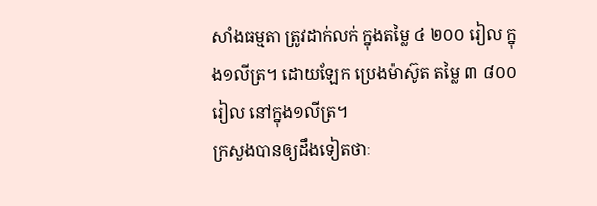សាំងធម្មតា ត្រូវដាក់លក់ ក្នុងតម្លៃ ៤ ២០០ រៀល ក្នុង១លីត្រ។ ដោយឡែក ប្រេងម៉ាស៊ូត តម្លៃ ៣ ៨០០រៀល នៅក្នុង១លីត្រ។
ក្រសួងបានឲ្យដឹងទៀតថាៈ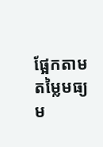ផ្អែកតាមតម្លៃមធ្យម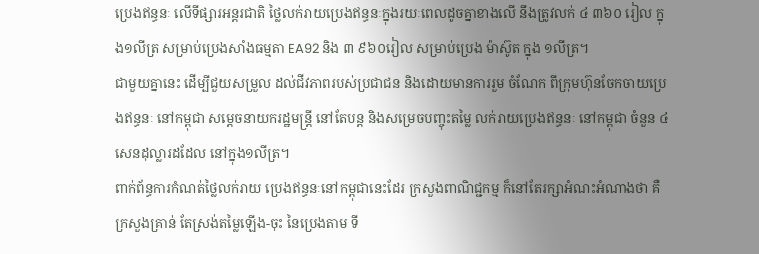ប្រេងឥន្ធនៈ លើទីផ្សារអន្តរជាតិ ថ្លៃលក់រាយប្រេងឥន្ធនៈក្នុងរយៈពេលដូចគ្នាខាងលើ នឹងត្រូវលក់ ៤ ៣៦០ រៀល ក្នុង១លីត្រ សម្រាប់ប្រេងសាំងធម្មតា EA92 និង ៣ ៩៦០រៀល សម្រាប់ប្រេង ម៉ាស៊ូត ក្នុង ១លីត្រ។
ជាមួយគ្នានេះ ដើម្បីជួយសម្រួល ដល់ជីវភាពរបស់ប្រជាជន និងដោយមានការរួម ចំណែក ពីក្រុមហ៊ុនចែកចាយប្រេងឥន្ធនៈ នៅកម្ពុជា សម្តេចនាយករដ្ឋមន្ត្រី នៅតែបន្ត និងសម្រេចបញ្ចុះតម្លៃ លក់រាយប្រេងឥន្ធនៈ នៅកម្ពុជា ចំនួន ៤ សេនដុល្លារដដែល នៅក្នុង១លីត្រ។
ពាក់ព័ន្ធការកំណត់ថ្លៃលក់រាយ ប្រេងឥន្ធនៈនៅកម្ពុជានេះដែរ ក្រសួងពាណិជ្ជកម្ម ក៏នៅតែរក្សាអំណះអំណាងថា គឺក្រសួងគ្រាន់ តែស្រង់តម្លៃឡើង-ចុះ នៃប្រេងតាម ទី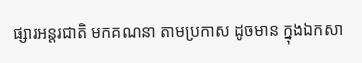ផ្សារអន្តរជាតិ មកគណនា តាមប្រកាស ដូចមាន ក្នុងឯកសា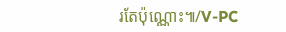រតែប៉ុណ្ណោះ៕/V-PC